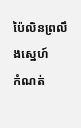ប៉ៃលិនព្រលឹងស្នេហ៍
កំណត់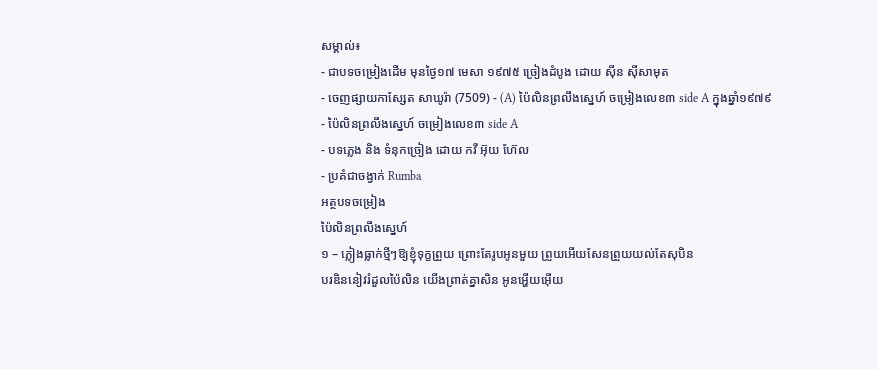សម្គាល់៖
- ជាបទចម្រៀងដើម មុនថ្ងៃ១៧ មេសា ១៩៧៥ ច្រៀងដំបូង ដោយ ស៊ីន ស៊ីសាមុត
- ចេញផ្សាយកាស្សែត សាឃូរ៉ា (7509) - (A) ប៉ៃលិនព្រលឹងស្នេហ៍ ចម្រៀងលេខ៣ side A ក្នុងឆ្នាំ១៩៧៩
- ប៉ៃលិនព្រលឹងស្នេហ៍ ចម្រៀងលេខ៣ side A
- បទភ្លេង និង ទំនុកច្រៀង ដោយ កវី អ៊ុយ ហ៊ែល
- ប្រគំជាចង្វាក់ Rumba
អត្ថបទចម្រៀង
ប៉ៃលិនព្រលឹងស្នេហ៍
១ – ភ្លៀងធ្លាក់ថ្មីៗឱ្យខ្ញុំទុក្ខព្រួយ ព្រោះតែរូបអូនមួយ ព្រួយអើយសែនព្រួយយល់តែសុបិន
បរឌិននៀវរំដួលប៉ៃលិន យើងព្រាត់គ្នាសិន អូនអ្ហេីយអេុីយ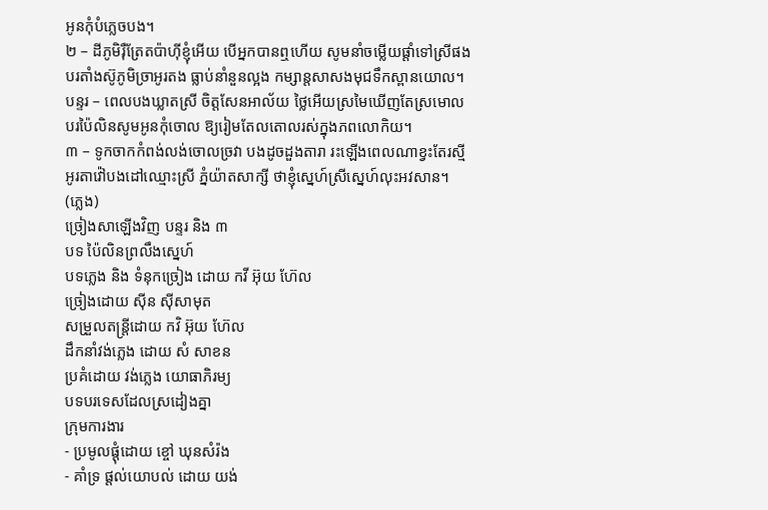អូនកុំបំភ្លេចបង។
២ – ដីភូមិរ៉ឺត្រែតប៉ាហ៊ីខ្ញុំអើយ បើអ្នកបានឮហើយ សូមនាំចម្លើយផ្ដាំទៅស្រីផង
បរតាំងស៊ូភូមិច្រាអូរតង ធ្លាប់នាំនួនល្អង កម្សាន្តសាសងមុជទឹកស្ពានយោល។
បន្ទរ – ពេលបងឃ្លាតស្រី ចិត្តសែនអាល័យ ថ្លៃអើយស្រមៃឃើញតែស្រមោល
បរប៉ៃលិនសូមអូនកុំចោល ឱ្យរៀមតែលតោលរស់ក្នុងភពលោកិយ។
៣ – ទូកចាកកំពង់លង់ចោលច្រវា បងដូចដួងតារា រះឡើងពេលណាខ្វះតែរស្មី
អូរតាវ៉ៅបងដៅឈ្មោះស្រី ភ្នំយ៉ាតសាក្សី ថាខ្ញុំស្នេហ៍ស្រីស្នេហ៍លុះអវសាន។
(ភ្លេង)
ច្រៀងសាឡើងវិញ បន្ទរ និង ៣
បទ ប៉ៃលិនព្រលឹងស្នេហ៍
បទភ្លេង និង ទំនុកច្រៀង ដោយ កវី អ៊ុយ ហ៊ែល
ច្រៀងដោយ ស៊ីន ស៊ីសាមុត
សម្រួលតន្ត្រីដោយ កវិ អ៊ុយ ហ៊ែល
ដឹកនាំវង់ភ្លេង ដោយ សំ សាខន
ប្រគំដោយ វង់ភ្លេង យោធាភិរម្យ
បទបរទេសដែលស្រដៀងគ្នា
ក្រុមការងារ
- ប្រមូលផ្ដុំដោយ ខ្ចៅ ឃុនសំរ៉ង
- គាំទ្រ ផ្ដល់យោបល់ ដោយ យង់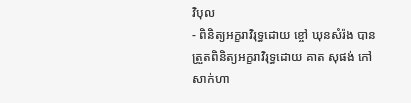វិបុល
- ពិនិត្យអក្ខរាវិរុទ្ធដោយ ខ្ចៅ ឃុនសំរ៉ង បានត្រួតពិនិត្យអក្ខរាវិរុទ្ធដោយ គាត សុផង់ កៅ សាក់ហា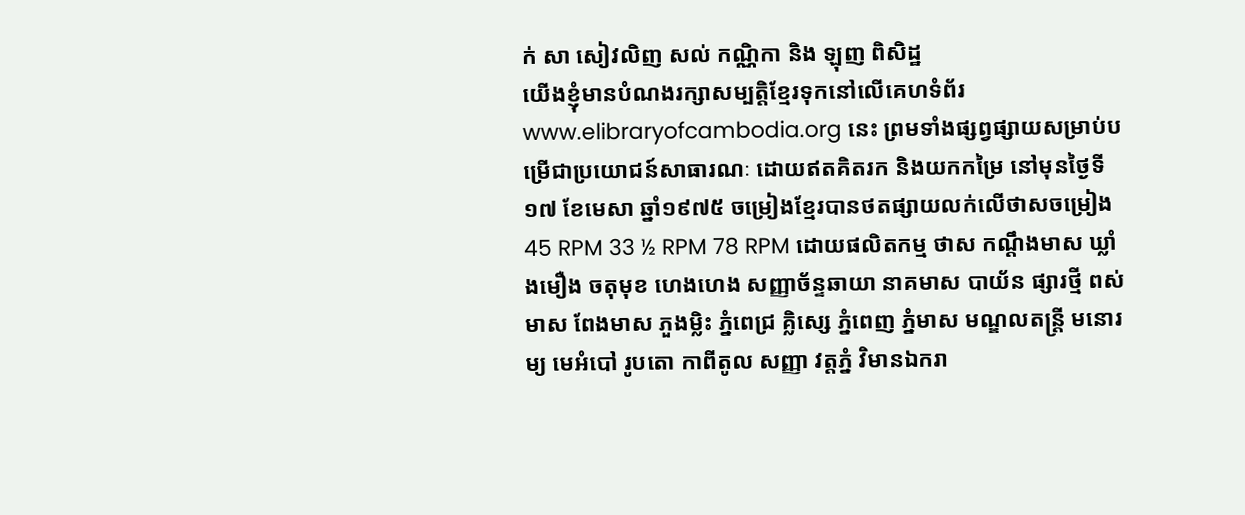ក់ សា សៀវលិញ សល់ កណ្ណិកា និង ឡុញ ពិសិដ្ឋ
យើងខ្ញុំមានបំណងរក្សាសម្បត្តិខ្មែរទុកនៅលើគេហទំព័រ www.elibraryofcambodia.org នេះ ព្រមទាំងផ្សព្វផ្សាយសម្រាប់បម្រើជាប្រយោជន៍សាធារណៈ ដោយឥតគិតរក និងយកកម្រៃ នៅមុនថ្ងៃទី១៧ ខែមេសា ឆ្នាំ១៩៧៥ ចម្រៀងខ្មែរបានថតផ្សាយលក់លើថាសចម្រៀង 45 RPM 33 ½ RPM 78 RPM ដោយផលិតកម្ម ថាស កណ្ដឹងមាស ឃ្លាំងមឿង ចតុមុខ ហេងហេង សញ្ញាច័ន្ទឆាយា នាគមាស បាយ័ន ផ្សារថ្មី ពស់មាស ពែងមាស ភួងម្លិះ ភ្នំពេជ្រ គ្លិស្សេ ភ្នំពេញ ភ្នំមាស មណ្ឌលតន្រ្តី មនោរម្យ មេអំបៅ រូបតោ កាពីតូល សញ្ញា វត្តភ្នំ វិមានឯករា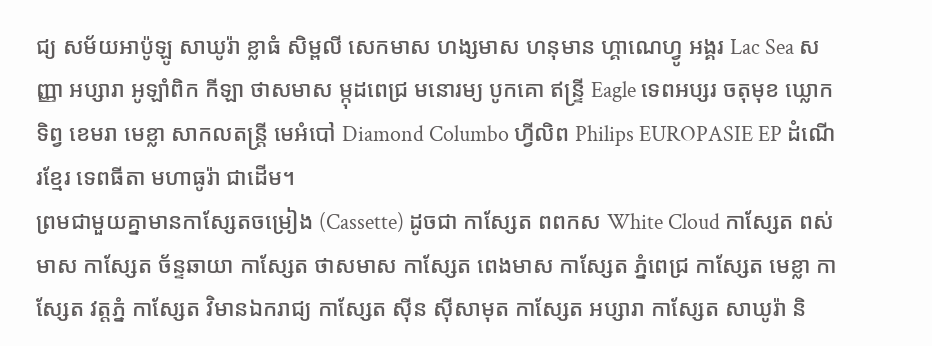ជ្យ សម័យអាប៉ូឡូ សាឃូរ៉ា ខ្លាធំ សិម្ពលី សេកមាស ហង្សមាស ហនុមាន ហ្គាណេហ្វូ អង្គរ Lac Sea សញ្ញា អប្សារា អូឡាំពិក កីឡា ថាសមាស ម្កុដពេជ្រ មនោរម្យ បូកគោ ឥន្ទ្រី Eagle ទេពអប្សរ ចតុមុខ ឃ្លោកទិព្វ ខេមរា មេខ្លា សាកលតន្ត្រី មេអំបៅ Diamond Columbo ហ្វីលិព Philips EUROPASIE EP ដំណើរខ្មែរ ទេពធីតា មហាធូរ៉ា ជាដើម។
ព្រមជាមួយគ្នាមានកាសែ្សតចម្រៀង (Cassette) ដូចជា កាស្សែត ពពកស White Cloud កាស្សែត ពស់មាស កាស្សែត ច័ន្ទឆាយា កាស្សែត ថាសមាស កាស្សែត ពេងមាស កាស្សែត ភ្នំពេជ្រ កាស្សែត មេខ្លា កាស្សែត វត្តភ្នំ កាស្សែត វិមានឯករាជ្យ កាស្សែត ស៊ីន ស៊ីសាមុត កាស្សែត អប្សារា កាស្សែត សាឃូរ៉ា និ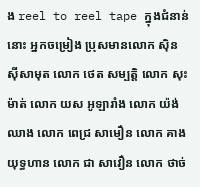ង reel to reel tape ក្នុងជំនាន់នោះ អ្នកចម្រៀង ប្រុសមានលោក ស៊ិន ស៊ីសាមុត លោក ថេត សម្បត្តិ លោក សុះ ម៉ាត់ លោក យស អូឡារាំង លោក យ៉ង់ ឈាង លោក ពេជ្រ សាមឿន លោក គាង យុទ្ធហាន លោក ជា សាវឿន លោក ថាច់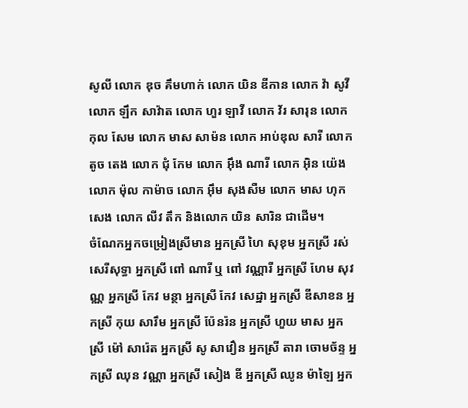សូលី លោក ឌុច គឹមហាក់ លោក យិន ឌីកាន លោក វ៉ា សូវី លោក ឡឹក សាវ៉ាត លោក ហួរ ឡាវី លោក វ័រ សារុន លោក កុល សែម លោក មាស សាម៉ន លោក អាប់ឌុល សារី លោក តូច តេង លោក ជុំ កែម លោក អ៊ឹង ណារី លោក អ៊ិន យ៉េង លោក ម៉ុល កាម៉ាច លោក អ៊ឹម សុងសឺម លោក មាស ហុកសេង លោក លីវ តឹក និងលោក យិន សារិន ជាដើម។
ចំណែកអ្នកចម្រៀងស្រីមាន អ្នកស្រី ហៃ សុខុម អ្នកស្រី រស់សេរីសុទ្ធា អ្នកស្រី ពៅ ណារី ឬ ពៅ វណ្ណារី អ្នកស្រី ហែម សុវណ្ណ អ្នកស្រី កែវ មន្ថា អ្នកស្រី កែវ សេដ្ឋា អ្នកស្រី ឌីសាខន អ្នកស្រី កុយ សារឹម អ្នកស្រី ប៉ែនរ៉ន អ្នកស្រី ហួយ មាស អ្នកស្រី ម៉ៅ សារ៉េត អ្នកស្រី សូ សាវឿន អ្នកស្រី តារា ចោមច័ន្ទ អ្នកស្រី ឈុន វណ្ណា អ្នកស្រី សៀង ឌី អ្នកស្រី ឈូន ម៉ាឡៃ អ្នក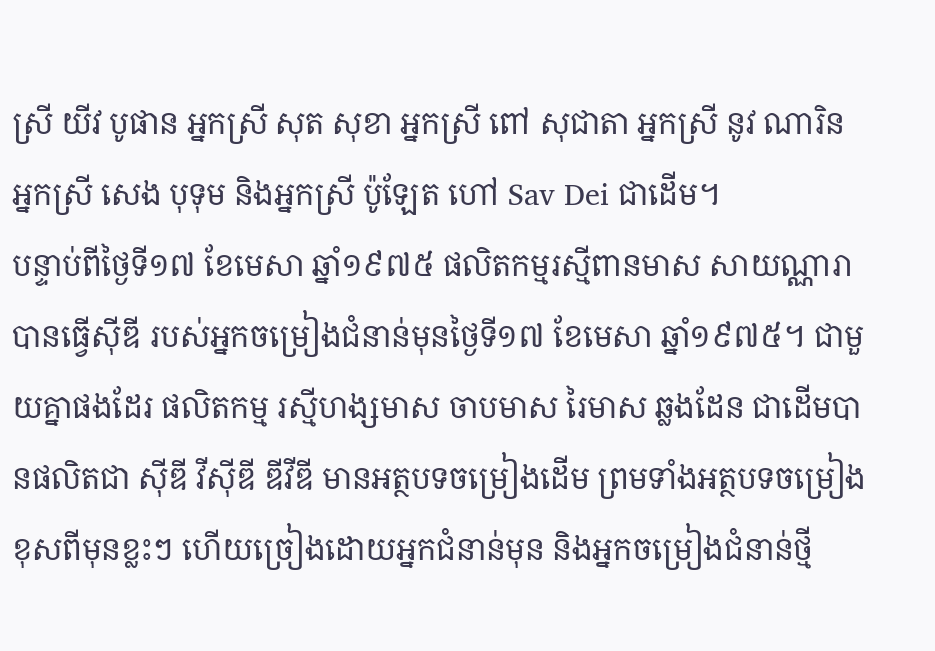ស្រី យីវ បូផាន អ្នកស្រី សុត សុខា អ្នកស្រី ពៅ សុជាតា អ្នកស្រី នូវ ណារិន អ្នកស្រី សេង បុទុម និងអ្នកស្រី ប៉ូឡែត ហៅ Sav Dei ជាដើម។
បន្ទាប់ពីថ្ងៃទី១៧ ខែមេសា ឆ្នាំ១៩៧៥ ផលិតកម្មរស្មីពានមាស សាយណ្ណារា បានធ្វើស៊ីឌី របស់អ្នកចម្រៀងជំនាន់មុនថ្ងៃទី១៧ ខែមេសា ឆ្នាំ១៩៧៥។ ជាមួយគ្នាផងដែរ ផលិតកម្ម រស្មីហង្សមាស ចាបមាស រៃមាស ឆ្លងដែន ជាដើមបានផលិតជា ស៊ីឌី វីស៊ីឌី ឌីវីឌី មានអត្ថបទចម្រៀងដើម ព្រមទាំងអត្ថបទចម្រៀងខុសពីមុនខ្លះៗ ហើយច្រៀងដោយអ្នកជំនាន់មុន និងអ្នកចម្រៀងជំនាន់ថ្មី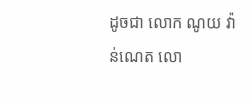ដូចជា លោក ណូយ វ៉ាន់ណេត លោ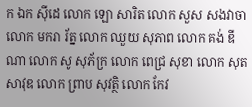ក ឯក ស៊ីដេ លោក ឡោ សារិត លោក សួស សងវាចា លោក មករា រ័ត្ន លោក ឈួយ សុភាព លោក គង់ ឌីណា លោក សូ សុភ័ក្រ លោក ពេជ្រ សុខា លោក សុត សាវុឌ លោក ព្រាប សុវត្ថិ លោក កែវ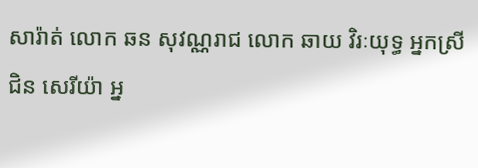សារ៉ាត់ លោក ឆន សុវណ្ណរាជ លោក ឆាយ វិរៈយុទ្ធ អ្នកស្រី ជិន សេរីយ៉ា អ្ន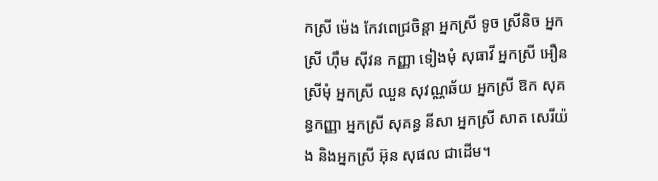កស្រី ម៉េង កែវពេជ្រចិន្តា អ្នកស្រី ទូច ស្រីនិច អ្នកស្រី ហ៊ឹម ស៊ីវន កញ្ញា ទៀងមុំ សុធាវី អ្នកស្រី អឿន ស្រីមុំ អ្នកស្រី ឈួន សុវណ្ណឆ័យ អ្នកស្រី ឱក សុគន្ធកញ្ញា អ្នកស្រី សុគន្ធ នីសា អ្នកស្រី សាត សេរីយ៉ង និងអ្នកស្រី អ៊ុន សុផល ជាដើម។